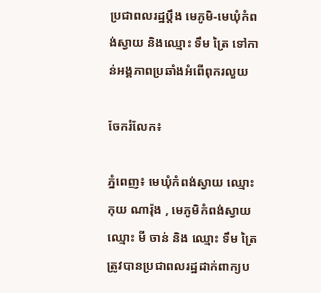ប្រជាពលរដ្ឋប្តឹង មេភូមិ-មេឃុំកំពង់ស្វាយ និងឈ្មោះ ទឹម ត្រៃ ទៅកាន់អង្គភាពប្រឆាំងអំពើពុករលួយ

ចែករំលែក៖

ភ្នំពេញ៖ មេឃុំកំពង់ស្វាយ ឈ្មោះ កុយ ណារ៉ុង , មេភូមិកំពង់ស្វាយ ឈ្មោះ មី ចាន់ និង ឈ្មោះ ទឹម ត្រៃ ត្រូវបានប្រជាពលរដ្ឋដាក់ពាក្យប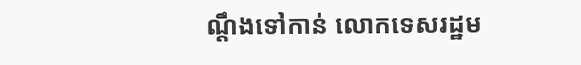ណ្តឹងទៅកាន់ លោកទេសរដ្ឋម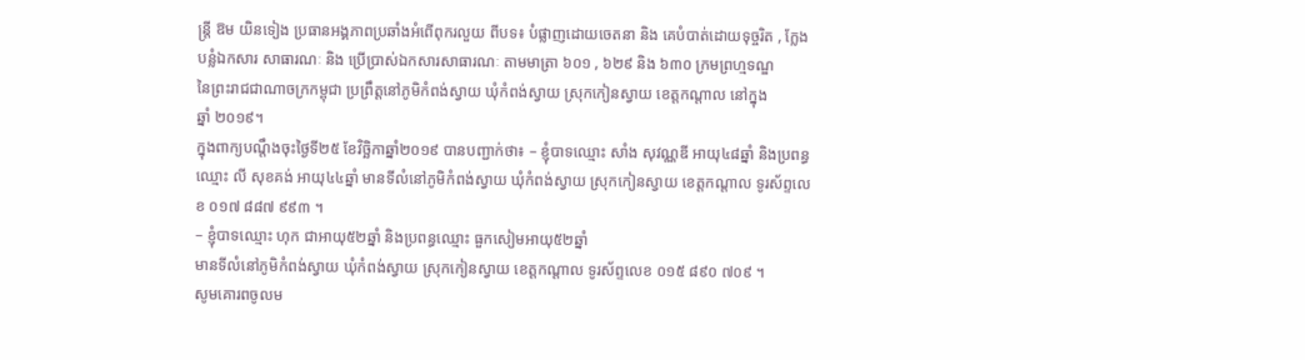ន្ត្រី ឱម យិនទៀង ប្រធានអង្គភាពប្រឆាំងអំពើពុករលួយ ពីបទ៖ បំផ្លាញដោយចេតនា និង គេបំបាត់ដោយទុច្ចរិត , ក្លែងបន្លំឯកសារ សាធារណៈ និង ប្រើប្រាស់ឯកសារសាធារណៈ តាមមាត្រា ៦០១ , ៦២៩ និង ៦៣០ ក្រមព្រហ្មទណ្ឌ
នៃព្រះរាជជាណាចក្រកម្ពុជា ប្រព្រឹត្តនៅភូមិកំពង់ស្វាយ ឃុំកំពង់ស្វាយ ស្រុកកៀនស្វាយ ខេត្តកណ្តាល នៅក្នុង
ឆ្នាំ ២០១៩។
ក្នុងពាក្យបណ្តឹងចុះថ្ងៃទី២៥ ខែវិច្ឆិកាឆ្នាំ២០១៩ បានបញ្ជាក់ថា៖ – ខ្ញុំបាទឈ្មោះ សាំង សុវណ្ណឌី អាយុ៤៨ឆ្នាំ និងប្រពន្ធឈ្មោះ លី សុខគង់ អាយុ៤៤ឆ្នាំ មានទីលំនៅភូមិកំពង់ស្វាយ ឃុំកំពង់ស្វាយ ស្រុកកៀនស្វាយ ខេត្តកណ្តាល ទូរស័ព្ទលេខ ០១៧ ៨៨៧ ៩៩៣ ។
– ខ្ញុំបាទឈ្មោះ ហុក ជាអាយុ៥២ឆ្នាំ និងប្រពន្ធឈ្មោះ ធួកសៀមអាយុ៥២ឆ្នាំ
មានទីលំនៅភូមិកំពង់ស្វាយ ឃុំកំពង់ស្វាយ ស្រុកកៀនស្វាយ ខេត្តកណ្តាល ទូរស័ព្ទលេខ ០១៥ ៨៩០ ៧០៩ ។
សូមគោរពចូលម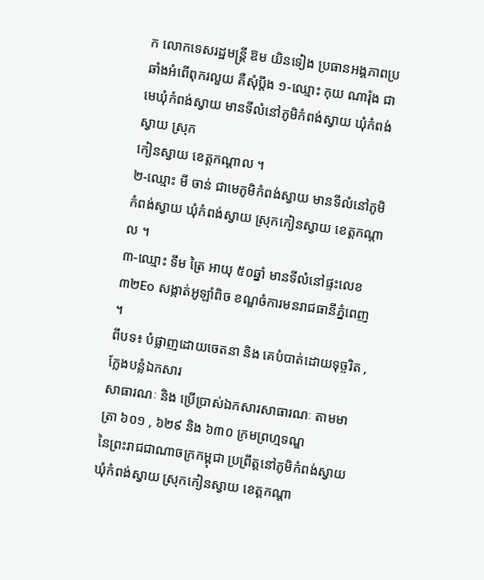ក លោកទេសរដ្ឋមន្ត្រី ឱម យិនទៀង ប្រធានអង្គភាពប្រឆាំងអំពើពុករលួយ គឺសុំប្តឹង ១-ឈ្មោះ កុយ ណារ៉ុង ជាមេឃុំកំពង់ស្វាយ មានទីលំនៅភូមិកំពង់ស្វាយ ឃុំកំពង់ស្វាយ ស្រុក
កៀនស្វាយ ខេត្តកណ្តាល ។
២-ឈ្មោះ មី ចាន់ ជាមេភូមិកំពង់ស្វាយ មានទីលំនៅភូមិកំពង់ស្វាយ ឃុំកំពង់ស្វាយ ស្រុកកៀនស្វាយ ខេត្តកណ្តាល ។
៣-ឈ្មោះ ទឹម ត្រៃ អាយុ ៥០ឆ្នាំ មានទីលំនៅផ្ទះលេខ ៣២Eo សង្កាត់អូឡាំពិច ខណ្ឌចំការមនរាជធានីភ្នំពេញ ។
ពីបទ៖ បំផ្លាញដោយចេតនា និង គេបំបាត់ដោយទុច្ចរិត , ក្លែងបន្លំឯកសារ
សាធារណៈ និង ប្រើប្រាស់ឯកសារសាធារណៈ តាមមាត្រា ៦០១ , ៦២៩ និង ៦៣០ ក្រមព្រហ្មទណ្ឌ
នៃព្រះរាជជាណាចក្រកម្ពុជា ប្រព្រឹត្តនៅភូមិកំពង់ស្វាយ ឃុំកំពង់ស្វាយ ស្រុកកៀនស្វាយ ខេត្តកណ្តា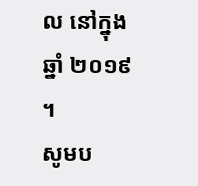ល នៅក្នុង
ឆ្នាំ ២០១៩ ។
សូមប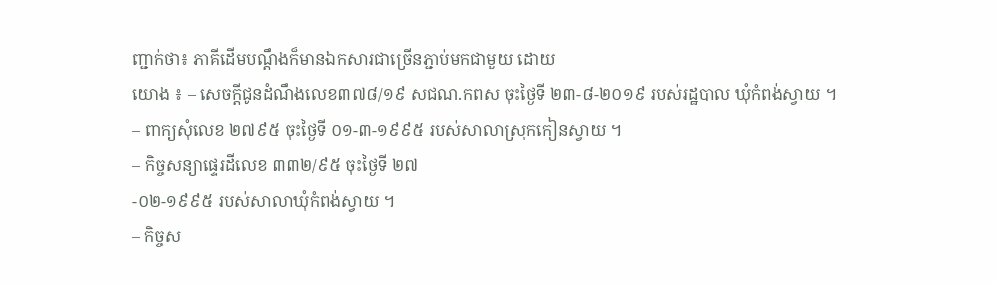ញ្ជាក់ថា៖ ភាគីដើមបណ្តឹងក៏មានឯកសារជាច្រើនភ្ជាប់មកជាមួយ ដោយ
យោង ៖ – សេចក្តីជូនដំណឹងលេខ៣៧៨/១៩ សជណ.កពស ចុះថ្ងៃទី ២៣-៨-២០១៩ របស់រដ្ឋបាល ឃុំកំពង់ស្វាយ ។
– ពាក្យសុំលេខ ២៧៩៥ ចុះថ្ងៃទី ០១-៣-១៩៩៥ របស់សាលាស្រុកកៀនស្វាយ ។
– កិច្ចសន្យាផ្ទេរដីលេខ ៣៣២/៩៥ ចុះថ្ងៃទី ២៧
-០២-១៩៩៥ របស់សាលាឃុំកំពង់ស្វាយ ។
– កិច្ចស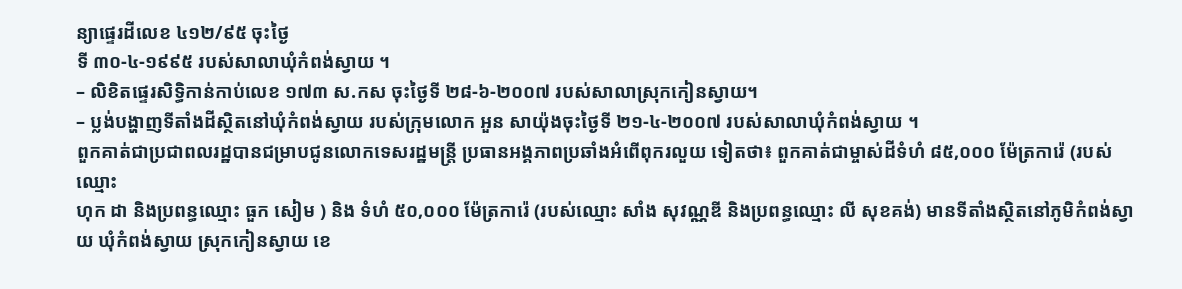ន្យាផ្ទេរដីលេខ ៤១២/៩៥ ចុះថ្ងៃ
ទី ៣០-៤-១៩៩៥ របស់សាលាឃុំកំពង់ស្វាយ ។
– លិខិតផ្ទេរសិទ្ធិកាន់កាប់លេខ ១៧៣ ស.កស ចុះថ្ងៃទី ២៨-៦-២០០៧ របស់សាលាស្រុកកៀនស្វាយ។
– ប្លង់បង្ហាញទីតាំងដីស្ថិតនៅឃុំកំពង់ស្វាយ របស់ក្រុមលោក អួន សាយ៉ុងចុះថ្ងៃទី ២១-៤-២០០៧ របស់សាលាឃុំកំពង់ស្វាយ ។
ពួកគាត់ជាប្រជាពលរដ្ឋបានជម្រាបជូនលោកទេសរដ្ឋមន្ត្រី ប្រធានអង្គភាពប្រឆាំងអំពើពុករលួយ ទៀតថា៖ ពួកគាត់ជាម្ចាស់ដីទំហំ ៨៥,០០០ ម៉ែត្រការ៉េ (របស់ឈ្មោះ
ហុក ដា និងប្រពន្ធឈ្មោះ ធួក សៀម ) និង ទំហំ ៥០,០០០ ម៉ែត្រការ៉េ (របស់ឈ្មោះ សាំង សុវណ្ណឌី និងប្រពន្ធឈ្មោះ លី សុខគង់) មានទីតាំងស្ថិតនៅភូមិកំពង់ស្វាយ ឃុំកំពង់ស្វាយ ស្រុកកៀនស្វាយ ខេ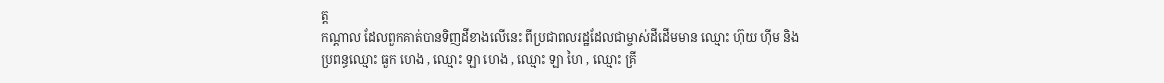ត្ត
កណ្តាល ដែលពួកគាត់បានទិញដីខាងលើនេះ ពីប្រជាពលរដ្ឋដែលជាម្ចាស់ដីដើមមាន ឈ្មោះ ហ៊ុយ ហ៊ីម និង
ប្រពន្ធឈ្មោះ ធួក ហេង , ឈ្មោះ ឡា ហេង , ឈ្មោះ ឡា ហៃ , ឈ្មោះ គ្រី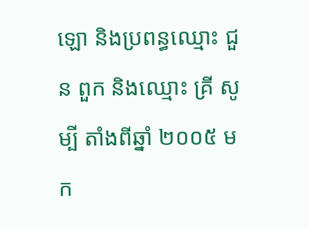ឡោ និងប្រពន្ធឈ្មោះ ជួន ពួក និងឈ្មោះ គ្រី សូម្បី តាំងពីឆ្នាំ ២០០៥ មក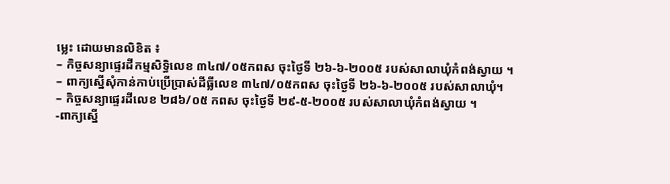ម្លេះ ដោយមានលិខិត ៖
– កិច្ចសន្យាផ្ទេរដីកម្មសិទ្ធិលេខ ៣៤៧/០៥កពស ចុះថ្ងៃទី ២៦-៦-២០០៥ របស់សាលាឃុំកំពង់ស្វាយ ។
– ពាក្យស្នើសុំកាន់កាប់ប្រើប្រាស់ដីធ្លីលេខ ៣៤៧/០៥កពស ចុះថ្ងៃទី ២៦-៦-២០០៥ របស់សាលាឃុំ។
– កិច្ចសន្យាផ្ទេរដីលេខ ២៨៦/០៥ កពស ចុះថ្ងៃទី ២៩-៥-២០០៥ របស់សាលាឃុំកំពង់ស្វាយ ។
-ពាក្យស្នើ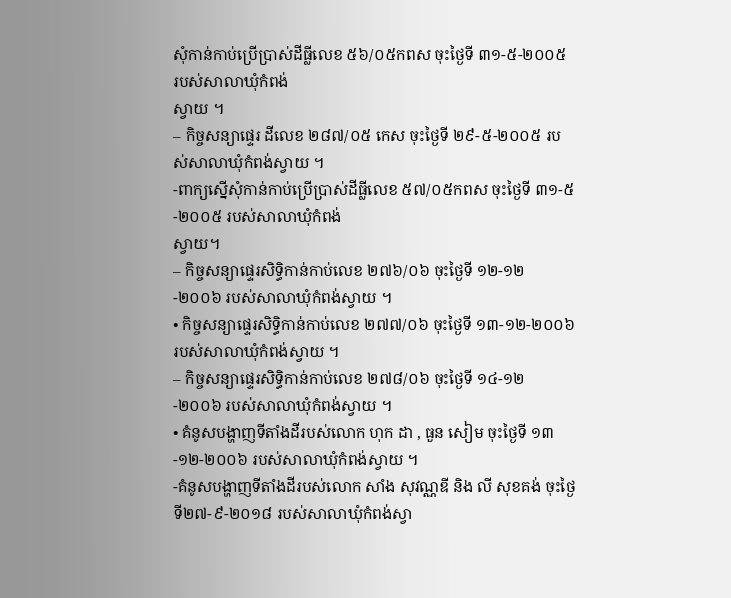សុំកាន់កាប់ប្រើប្រាស់ដីធ្លីលេខ ៥៦/០៥កពស ចុះថ្ងៃទី ៣១-៥-២០០៥ របស់សាលាឃុំកំពង់
ស្វាយ ។
– កិច្ចសន្យាផ្ទេរ ដីលេខ ២៨៧/០៥ កេស ចុះថ្ងៃទី ២៩-៥-២០០៥ របស់សាលាឃុំកំពង់ស្វាយ ។
-ពាក្យស្នើសុំកាន់កាប់ប្រើប្រាស់ដីធ្លីលេខ ៥៧/០៥កពស ចុះថ្ងៃទី ៣១-៥-២០០៥ របស់សាលាឃុំកំពង់
ស្វាយ។
– កិច្ចសន្យាផ្ទេរសិទ្ធិកាន់កាប់លេខ ២៧៦/០៦ ចុះថ្ងៃទី ១២-១២
-២០០៦ របស់សាលាឃុំកំពង់ស្វាយ ។
• កិច្ចសន្យាផ្ទេរសិទ្ធិកាន់កាប់លេខ ២៧៧/០៦ ចុះថ្ងៃទី ១៣-១២-២០០៦ របស់សាលាឃុំកំពង់ស្វាយ ។
– កិច្ចសន្យាផ្ទេរសិទ្ធិកាន់កាប់លេខ ២៧៨/០៦ ចុះថ្ងៃទី ១៤-១២
-២០០៦ របស់សាលាឃុំកំពង់ស្វាយ ។
• គំនូសបង្ហាញទីតាំងដីរបស់លោក ហុក ដា , ធួន សៀម ចុះថ្ងៃទី ១៣-១២-២០០៦ របស់សាលាឃុំកំពង់ស្វាយ ។
-គំនូសបង្ហាញទីតាំងដីរបស់លោក សាំង សុវណ្ណឌី និង លី សុខគង់ ចុះថ្ងៃទី២៧-៩-២០១៨ របស់សាលាឃុំកំពង់ស្វា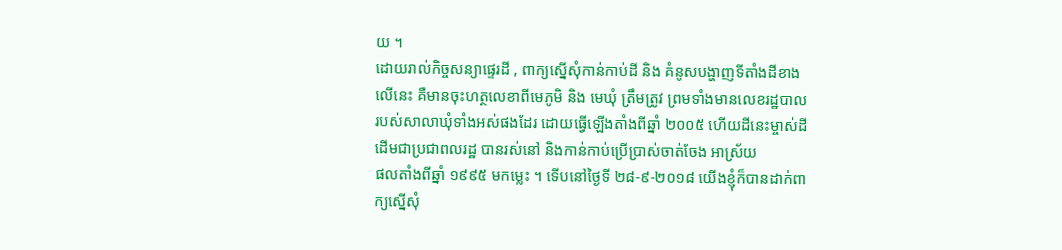យ ។
ដោយរាល់កិច្ចសន្យាផ្ទេរដី , ពាក្យស្នើសុំកាន់កាប់ដី និង គំនូសបង្ហាញទីតាំងដីខាងលើនេះ គឺមានចុះហត្ថលេខាពីមេភូមិ និង មេឃុំ ត្រឹមត្រូវ ព្រមទាំងមានលេខរដ្ឋបាលរបស់សាលាឃុំទាំងអស់ផងដែរ ដោយធ្វើឡើងតាំងពីឆ្នាំ ២០០៥ ហើយដីនេះម្ចាស់ដីដើមជាប្រជាពលរដ្ឋ បានរស់នៅ និងកាន់កាប់ប្រើប្រាស់ចាត់ចែង អាស្រ័យ
ផលតាំងពីឆ្នាំ ១៩៩៥ មកម្លេះ ។ ទើបនៅថ្ងៃទី ២៨-៩-២០១៨ យើងខ្ញុំក៏បានដាក់ពាក្យស្នើសុំ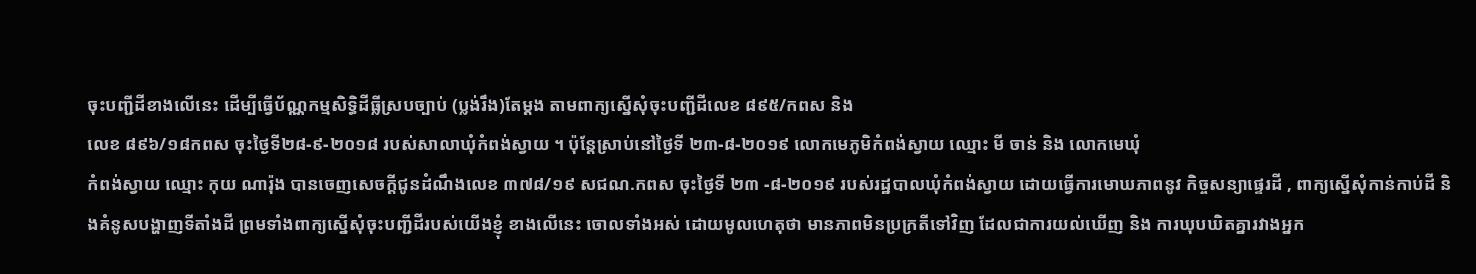ចុះបញ្ជីដីខាងលើនេះ ដើម្បីធ្វើប័ណ្ណកម្មសិទ្ធិដីធ្លីស្របច្បាប់ (ប្លង់រឹង)តែម្តង តាមពាក្យស្នើសុំចុះបញ្ជីដីលេខ ៨៩៥/កពស និង
លេខ ៨៩៦/១៨កពស ចុះថ្ងៃទី២៨-៩-២០១៨ របស់សាលាឃុំកំពង់ស្វាយ ។ ប៉ុន្តែស្រាប់នៅថ្ងៃទី ២៣-៨-២០១៩ លោកមេភូមិកំពង់ស្វាយ ឈ្មោះ មី ចាន់ និង លោកមេឃុំ
កំពង់ស្វាយ ឈ្មោះ កុយ ណារ៉ុង បានចេញសេចក្តីជូនដំណឹងលេខ ៣៧៨/១៩ សជណ.កពស ចុះថ្ងៃទី ២៣ -៨-២០១៩ របស់រដ្ឋបាលឃុំកំពង់ស្វាយ ដោយធ្វើការមោឃភាពនូវ កិច្ចសន្យាផ្ទេរដី , ពាក្យស្នើសុំកាន់កាប់ដី និងគំនូសបង្ហាញទីតាំងដី ព្រមទាំងពាក្យស្នើសុំចុះបញ្ជីដីរបស់យើងខ្ញុំ ខាងលើនេះ ចោលទាំងអស់ ដោយមូលហេតុថា មានភាពមិនប្រក្រតីទៅវិញ ដែលជាការយល់ឃើញ និង ការឃុបឃិតគ្នារវាងអ្នក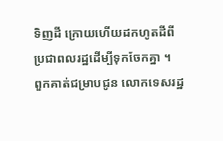ទិញដី ក្រោយហើយដកហូតដីពី
ប្រជាពលរដ្ឋដើម្បីទុកចែកគ្នា ។
ពួកគាត់ជម្រាបជូន លោកទេសរដ្ឋ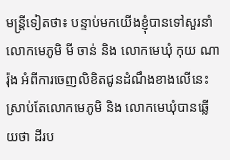មន្ត្រីទៀតថា៖ បន្ទាប់មកយើងខ្ញុំបានទៅសួរនាំលោកមេភូមិ មី ចាន់ និង លោកមេឃុំ កុយ ណារ៉ុង អំពីការចេញលិខិតជូនដំណឹងខាងលើនេះ ស្រាប់តែលោកមេភូមិ និង លោកមេឃុំបានឆ្លើយថា ដីរប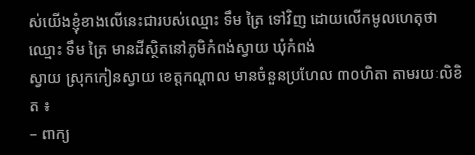ស់យើងខ្ញុំខាងលើនេះជារបស់ឈ្មោះ ទឹម ត្រៃ ទៅវិញ ដោយលើកមូលហេតុថា ឈ្មោះ ទឹម ត្រៃ មានដីស្ថិតនៅភូមិកំពង់ស្វាយ ឃុំកំពង់
ស្វាយ ស្រុកកៀនស្វាយ ខេត្តកណ្តាល មានចំនួនប្រហែល ៣០ហិតា តាមរយៈលិខិត ៖
– ពាក្យ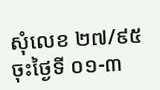សុំលេខ ២៧/៩៥ ចុះថ្ងៃទី ០១-៣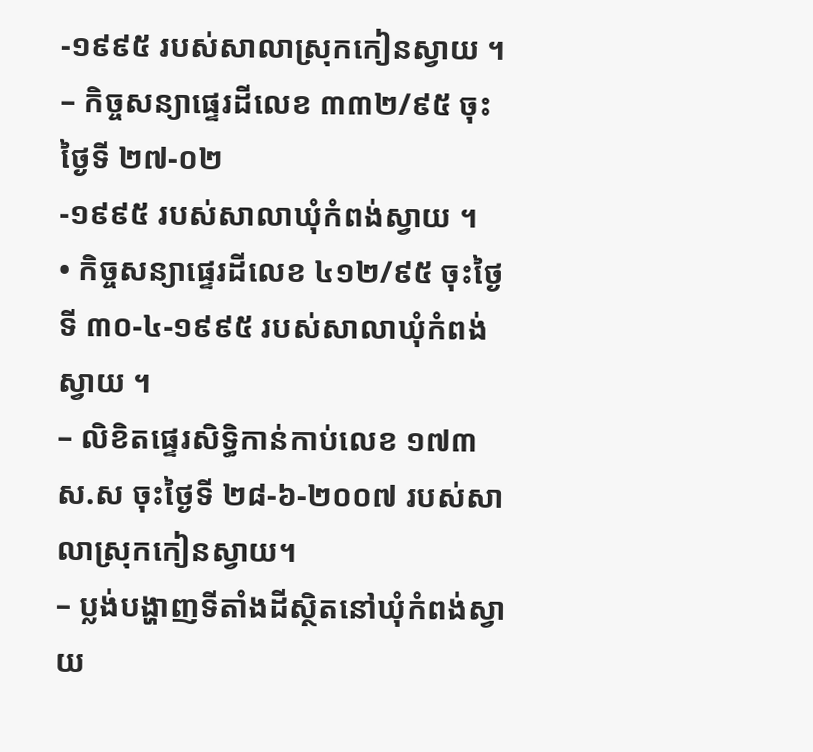-១៩៩៥ របស់សាលាស្រុកកៀនស្វាយ ។
– កិច្ចសន្យាផ្ទេរដីលេខ ៣៣២/៩៥ ចុះថ្ងៃទី ២៧-០២
-១៩៩៥ របស់សាលាឃុំកំពង់ស្វាយ ។
• កិច្ចសន្យាផ្ទេរដីលេខ ៤១២/៩៥ ចុះថ្ងៃទី ៣០-៤-១៩៩៥ របស់សាលាឃុំកំពង់ស្វាយ ។
– លិខិតផ្ទេរសិទ្ធិកាន់កាប់លេខ ១៧៣ ស.ស ចុះថ្ងៃទី ២៨-៦-២០០៧ របស់សាលាស្រុកកៀនស្វាយ។
– ប្លង់បង្ហាញទីតាំងដីស្ថិតនៅឃុំកំពង់ស្វាយ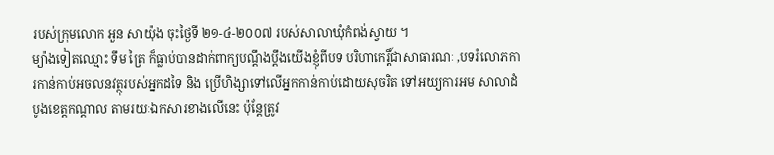របស់ក្រុមលោក អួន សាយ៉ុង ចុះថ្ងៃទី ២១-៤-២០០៧ របស់សាលាឃុំកំពង់ស្វាយ ។
ម្យ៉ាងទៀតឈ្មោះ ទឹម ត្រៃ ក៏ធ្លាប់បានដាក់ពាក្យបណ្តឹងប្តឹងយើងខ្ញុំពីបទ បរិហាកេរ្តិ៍ជាសាធារណៈ ,បទរំលោភការកាន់កាប់អចលនវត្ថុរបស់អ្នកដទៃ និង ប្រើហិង្សាទៅលើអ្នកកាន់កាប់ដោយសុចរិត ទៅអយ្យការអម សាលាដំបូងខេត្តកណ្តាល តាមរយៈឯកសារខាងលើនេះ ប៉ុន្តែត្រូវ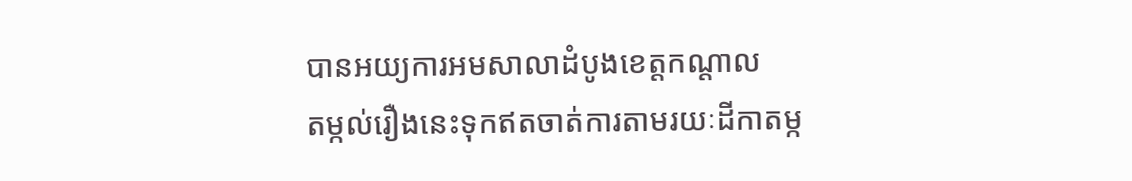បានអយ្យការអមសាលាដំបូងខេត្តកណ្តាល
តម្កល់រឿងនេះទុកឥតចាត់ការតាមរយៈដីកាតម្ក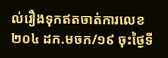ល់រឿងទុកឥតចាត់ការលេខ ២០៤ ដក.មចក/១៩ ចុះថ្ងៃទី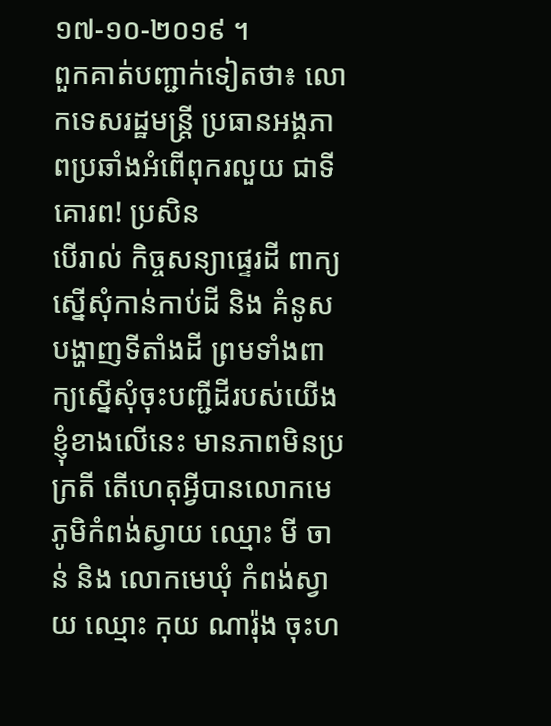១៧-១០-២០១៩ ។
ពួកគាត់បញ្ជាក់ទៀតថា៖ លោកទេសរដ្ឋមន្ត្រី ប្រធានអង្គភាពប្រឆាំងអំពើពុករលួយ ជាទីគោរព! ប្រសិន
បើរាល់ កិច្ចសន្យាផ្ទេរដី ពាក្យស្នើសុំកាន់កាប់ដី និង គំនូសបង្ហាញទីតាំងដី ព្រមទាំងពាក្យស្នើសុំចុះបញ្ជីដីរបស់យើងខ្ញុំខាងលើនេះ មានភាពមិនប្រក្រតី តើហេតុអ្វីបានលោកមេភូមិកំពង់ស្វាយ ឈ្មោះ មី ចាន់ និង លោកមេឃុំ កំពង់ស្វាយ ឈ្មោះ កុយ ណារ៉ុង ចុះហ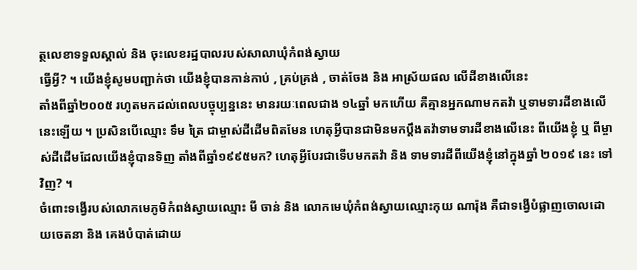ត្ថលេខាទទួលស្គាល់ និង ចុះលេខរដ្ឋបាលរបស់សាលាឃុំកំពង់ស្វាយ
ធ្វើអ្វី? ។ យើងខ្ញុំសូមបញ្ជាក់ថា យើងខ្ញុំបានកាន់កាប់ , គ្រប់គ្រង់ , ចាត់ចែង និង អាស្រ័យផល លើដីខាងលើនេះ
តាំងពីឆ្នាំ២០០៥ រហូតមកដល់ពេលបច្ចុប្បន្ននេះ មានរយៈពេលជាង ១៤ឆ្នាំ មកហើយ គឺគ្មានអ្នកណាមកតវ៉ា ឬទាមទារដីខាងលើនេះឡើយ ។ ប្រសិនបើឈ្មោះ ទឹម ត្រៃ ជាម្ចាស់ដីដើមពិតមែន ហេតុអ្វីបានជាមិនមកប្តឹងតវ៉ាទាមទារដីខាងលើនេះ ពីយើងខ្ញុំ ឬ ពីម្ចាស់ដីដើមដែលយើងខ្ញុំបានទិញ តាំងពីឆ្នាំ១៩៩៥មក? ហេតុអ្វីបែរជាទើបមកតវ៉ា និង ទាមទារដីពីយើងខ្ញុំនៅក្នុងឆ្នាំ ២០១៩ នេះ ទៅវិញ? ។
ចំពោះទង្វើរបស់លោកមេភូមិកំពង់ស្វាយឈ្មោះ មី ចាន់ និង លោកមេឃុំកំពង់ស្វាយឈ្មោះកុយ ណារ៉ុង គឺជាទង្វើបំផ្លាញចោលដោយចេតនា និង គេងបំបាត់ដោយ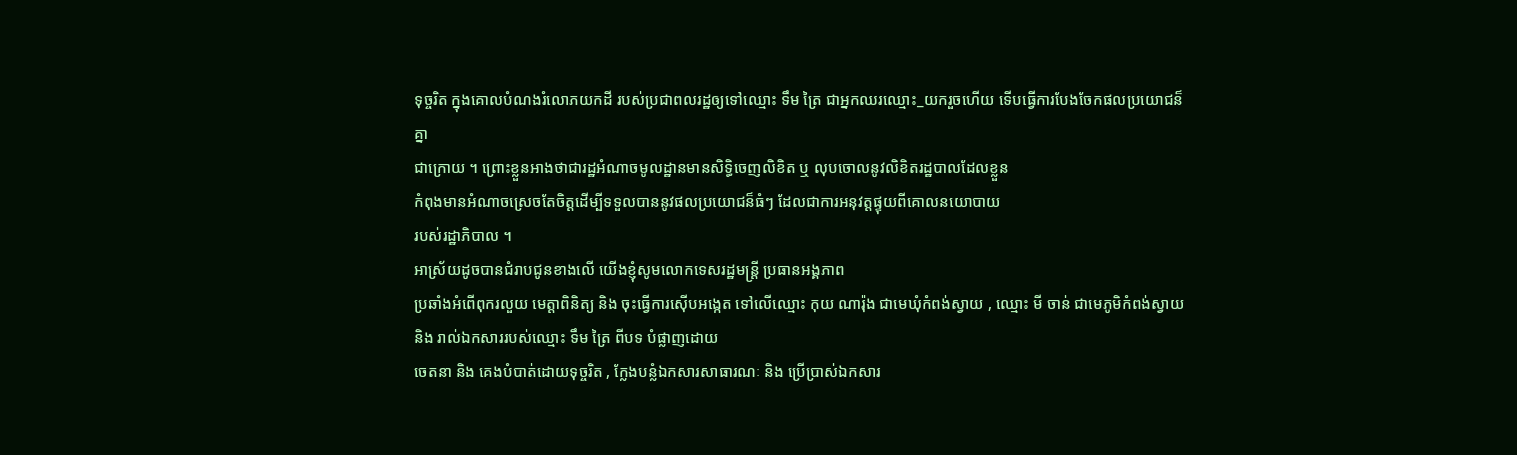ទុច្ចរិត ក្នុងគោលបំណងរំលោភយកដី របស់ប្រជាពលរដ្ឋឲ្យទៅឈ្មោះ ទឹម ត្រៃ ជាអ្នកឈរឈ្មោះ_យករួចហើយ ទើបធ្វើការបែងចែកផលប្រយោជន៏គ្នា
ជាក្រោយ ។ ព្រោះខ្លួនអាងថាជារដ្ឋអំណាចមូលដ្ឋានមានសិទ្ធិចេញលិខិត ឬ លុបចោលនូវលិខិតរដ្ឋបាលដែលខ្លួន
កំពុងមានអំណាចស្រេចតែចិត្តដើម្បីទទួលបាននូវផលប្រយោជន៏ធំៗ ដែលជាការអនុវត្តផ្ទុយពីគោលនយោបាយ
របស់រដ្ឋាភិបាល ។
អាស្រ័យដូចបានជំរាបជូនខាងលើ យើងខ្ញុំសូមលោកទេសរដ្ឋមន្ត្រី ប្រធានអង្គភាព
ប្រឆាំងអំពើពុករលួយ មេត្តាពិនិត្យ និង ចុះធ្វើការស៊ើបអង្កេត ទៅលើឈ្មោះ កុយ ណារ៉ុង ជាមេឃុំកំពង់ស្វាយ , ឈ្មោះ មី ចាន់ ជាមេភូមិកំពង់ស្វាយ និង រាល់ឯកសាររបស់ឈ្មោះ ទឹម ត្រៃ ពីបទ បំផ្លាញដោយ
ចេតនា និង គេងបំបាត់ដោយទុច្ចរិត , ក្លែងបន្លំឯកសារសាធារណៈ និង ប្រើប្រាស់ឯកសារ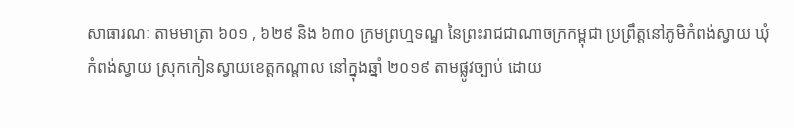សាធារណៈ តាមមាត្រា ៦០១ , ៦២៩ និង ៦៣០ ក្រមព្រហ្មទណ្ឌ នៃព្រះរាជជាណាចក្រកម្ពុជា ប្រព្រឹត្តនៅភូមិកំពង់ស្វាយ ឃុំកំពង់ស្វាយ ស្រុកកៀនស្វាយខេត្តកណ្តាល នៅក្នុងឆ្នាំ ២០១៩ តាមផ្លូវច្បាប់ ដោយ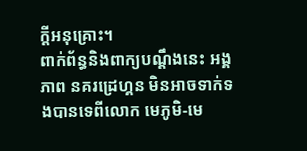ក្ដីអនុគ្រោះ។
ពាក់ព័ន្ធនិងពាក្យបណ្តឹងនេះ អង្គភាព នគរដ្រេហ្គន មិនអាចទាក់ទងបានទេពីលោក មេភូមិ-មេ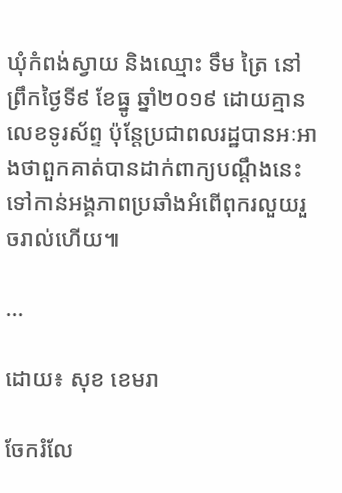ឃុំកំពង់ស្វាយ និងឈ្មោះ ទឹម ត្រៃ នៅព្រឹកថ្ងៃទី៩ ខែធ្នូ ឆ្នាំ២០១៩ ដោយគ្មានលេខទូរស័ព្ទ ប៉ុន្តែប្រជាពលរដ្ឋបានអៈអាងថាពួកគាត់បានដាក់ពាក្យបណ្តឹងនេះទៅកាន់អង្គភាពប្រឆាំងអំពើពុករលួយរួចរាល់ហើយ៕

...

ដោយ៖ សុខ ខេមរា

ចែករំលែ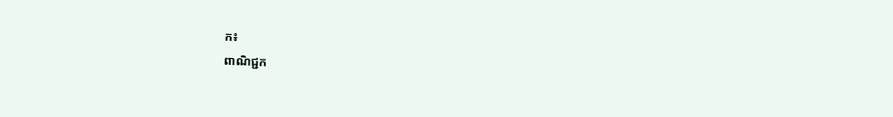ក៖
ពាណិជ្ជក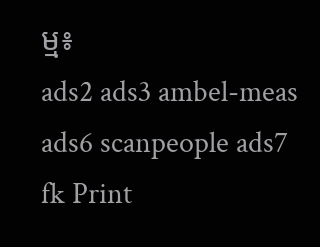ម្ម៖
ads2 ads3 ambel-meas ads6 scanpeople ads7 fk Print